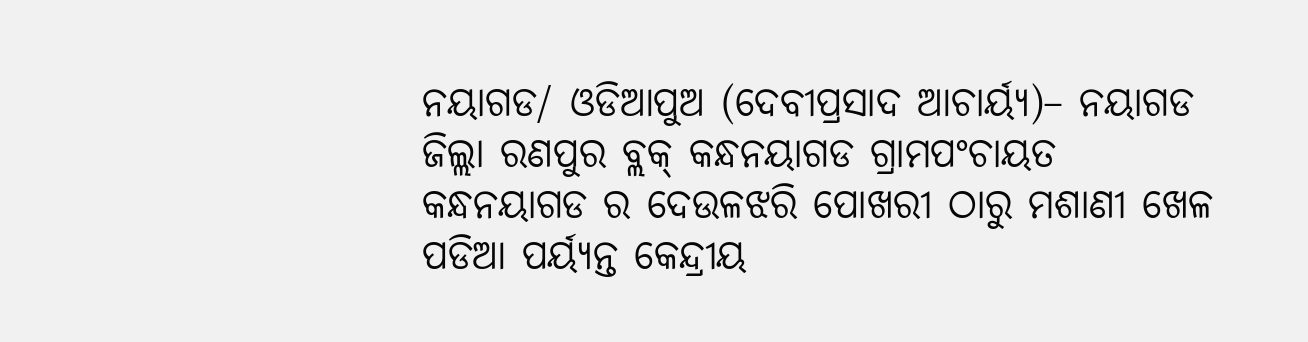ନୟାଗଡ/ ଓଡିଆପୁଅ (ଦେବୀପ୍ରସାଦ ଆଚାର୍ୟ୍ୟ)– ନୟାଗଡ ଜିଲ୍ଲା ରଣପୁର ବ୍ଲକ୍ କନ୍ଧନୟାଗଡ ଗ୍ରାମପଂଚାୟତ କନ୍ଧନୟାଗଡ ର ଦେଉଳଝରି ପୋଖରୀ ଠାରୁ ମଶାଣୀ ଖେଳ ପଡିଆ ପର୍ୟ୍ୟନ୍ତ କେନ୍ଦ୍ରୀୟ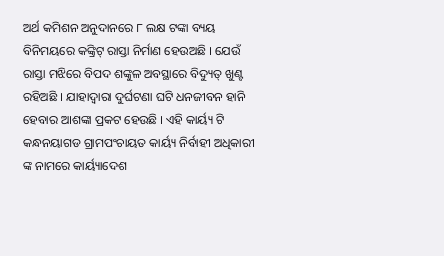ଅର୍ଥ କମିଶନ ଅନୁଦାନରେ ୮ ଲକ୍ଷ ଟଙ୍କା ବ୍ୟୟ ବିନିମୟରେ କଙ୍କ୍ରିଟ୍ ରାସ୍ତା ନିର୍ମାଣ ହେଉଅଛି । ଯେଉଁ ରାସ୍ତା ମଝିରେ ବିପଦ ଶଙ୍କୁଳ ଅବସ୍ଥାରେ ବିଦ୍ୟୁତ୍ ଖୁଣ୍ଟ ରହିଅଛି । ଯାହାଦ୍ୱାରା ଦୁର୍ଘଟଣା ଘଟି ଧନଜୀବନ ହାନି ହେବାର ଆଶଙ୍କା ପ୍ରକଟ ହେଉଛି । ଏହି କାର୍ୟ୍ୟ ଟି କନ୍ଧନୟାଗଡ ଗ୍ରାମପଂଚାୟତ କାର୍ୟ୍ୟ ନିର୍ବାହୀ ଅଧିକାରୀ ଙ୍କ ନାମରେ କାର୍ୟ୍ୟାଦେଶ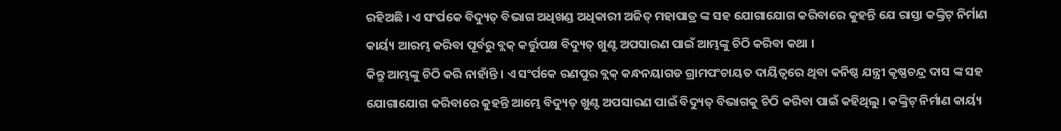ରହିଅଛି । ଏ ସଂର୍ପକେ ବିଦ୍ୟୁତ୍ ବିଭାଗ ଅଧିଖଣ୍ଡ ଅଧିକାରୀ ଅଜିତ୍ ମହାପାତ୍ର ଙ୍କ ସହ ଯୋଗାଯୋଗ କରିବାରେ କୁହନ୍ତି ଯେ ରାସ୍ତା କଙ୍କ୍ରିଟ୍ ନିର୍ମାଣ କାର୍ୟ୍ୟ ଆରମ୍ଭ କରିବା ପୂର୍ବରୁ ବ୍ଲକ୍ କର୍ତ୍ତୁପକ୍ଷ ବିଦ୍ୟୁତ୍ ଖୁଣ୍ଟ ଅପସାରଣ ପାଇଁ ଆମ୍ଭଙ୍କୁ ଚିଠି କରିବା କଥା ।
କିନ୍ତୁ ଆମ୍ଭଙ୍କୁ ଚିଠି କରି ନାହାଁନ୍ତି । ଏ ସଂର୍ପକେ ରଣପୁର ବ୍ଲକ୍ କନ୍ଧନୟାଗଡ ଗ୍ରାମପଂଚାୟତ ଦାୟିତ୍ୱରେ ଥିବା କନିଷ୍ଠ ଯନ୍ତ୍ରୀ କୃଷ୍ଣଚନ୍ଦ୍ର ଦାସ ଙ୍କ ସହ ଯୋଗାଯୋଗ କରିବାରେ କୁହନ୍ତି ଆମ୍ଭେ ବିଦ୍ୟୁତ୍ ଖୁଣ୍ଟ ଅପସାରଣ ପାଇଁ ବିଦ୍ୟୁତ୍ ବିଭାଗକୁ ଚିଠି କରିବା ପାଇଁ କହିଥିଲୁ । କଙ୍କ୍ରିଟ୍ ନିର୍ମାଣ କାର୍ୟ୍ୟ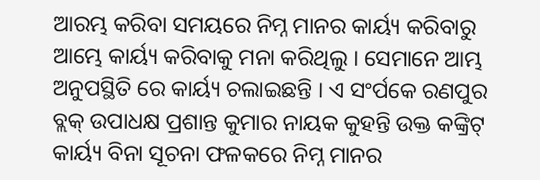ଆରମ୍ଭ କରିବା ସମୟରେ ନିମ୍ନ ମାନର କାର୍ୟ୍ୟ କରିବାରୁ ଆମ୍ଭେ କାର୍ୟ୍ୟ କରିବାକୁ ମନା କରିଥିଲୁ । ସେମାନେ ଆମ୍ଭ ଅନୁପସ୍ଥିତି ରେ କାର୍ୟ୍ୟ ଚଲାଇଛନ୍ତି । ଏ ସଂର୍ପକେ ରଣପୁର ବ୍ଲକ୍ ଉପାଧକ୍ଷ ପ୍ରଶାନ୍ତ କୁମାର ନାୟକ କୁହନ୍ତି ଉକ୍ତ କଙ୍କ୍ରିଟ୍ କାର୍ୟ୍ୟ ବିନା ସୂଚନା ଫଳକରେ ନିମ୍ନ ମାନର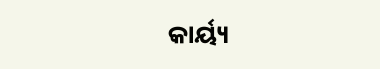କାର୍ୟ୍ୟ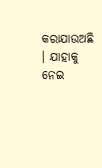କରାଯାଉଅଛି । ଯାହାକୁ ନେଇ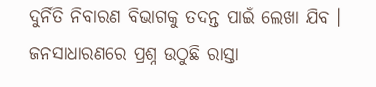ଦୁର୍ନିତି ନିବାରଣ ବିଭାଗକୁ ତଦନ୍ତ ପାଇଁ ଲେଖା ଯିବ । ଜନସାଧାରଣରେ ପ୍ରଶ୍ନ ଉଠୁଛି ରାସ୍ତା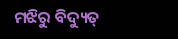ମଝିରୁ ବିଦ୍ୟୁତ୍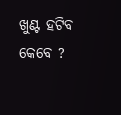ଖୁଣ୍ଟ ହଟିବ କେବେ ?